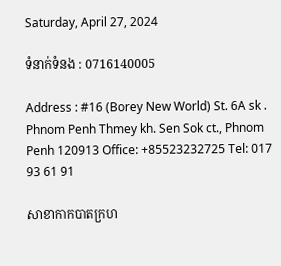Saturday, April 27, 2024

ទំនាក់ទំនង : 0716140005

Address : #16 (Borey New World) St. 6A sk . Phnom Penh Thmey kh. Sen Sok ct., Phnom Penh 120913 Office: +85523232725 Tel: 017 93 61 91

សាខាកាកបាតក្រហ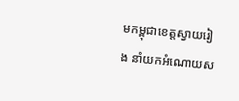មកម្ពុជាខេត្តស្វាយរៀង នាំយកអំណោយស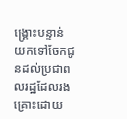ង្គ្រោះបន្ទាន់ យកទៅចែកជូនដល់ប្រជាពលរដ្ឋដែលរងគ្រោះដោយ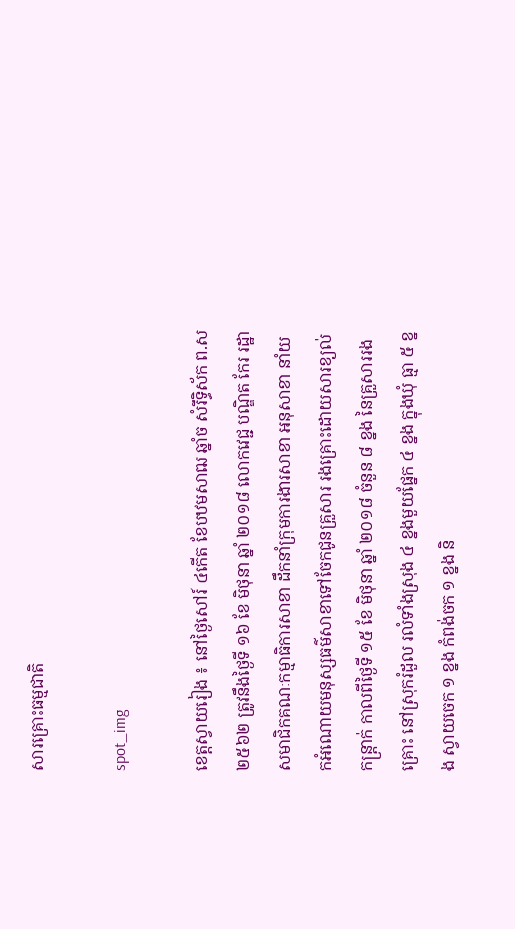សារគ្រោះធម្មជាតិ

spot_img

ខេត្តស្វាយរៀង ៖ នៅថ្ងៃសៅរ៍ ៤កើត ខែបឋមសាឍ ឆ្នាំច សំរឹទ្ធិស័ក ព.ស ២៥៦២ ត្រូវនឹងថ្ងៃទី ១៦ ខែ មិថុនា ឆ្នាំ ២០១៨ លោកវេជ្ជ បណ្ឌិត កែរ រដ្ឋា សមាជិកគណៈកម្មាធិការសាខា ដឹកនាំក្រុមការងារសាខា អនុសាខា នាំយកអំណោយមនុស្សធម៌សាខាទៅចែកជូនគ្រួសារ រងគ្រោះដោយសារខ្យល់កន្ត្រាក់ កាលពីថ្ងៃទី ១៥ ខែ មិថុនា ឆ្នាំ ២០១៨ ចំនួន ៨ ខ្នង នៃគ្រួសាររងគ្រោះ នៅស្រុករំដួល រលំទាំងស្រុង ៤ ខ្នងមួយផ្នែក ៤ ខ្នង ក្នុងឃុំ ធ្មា ៥ ខ្នង ស្វាយចេក ១ ខ្នង កំពង់ចក ១ ខ្នង និ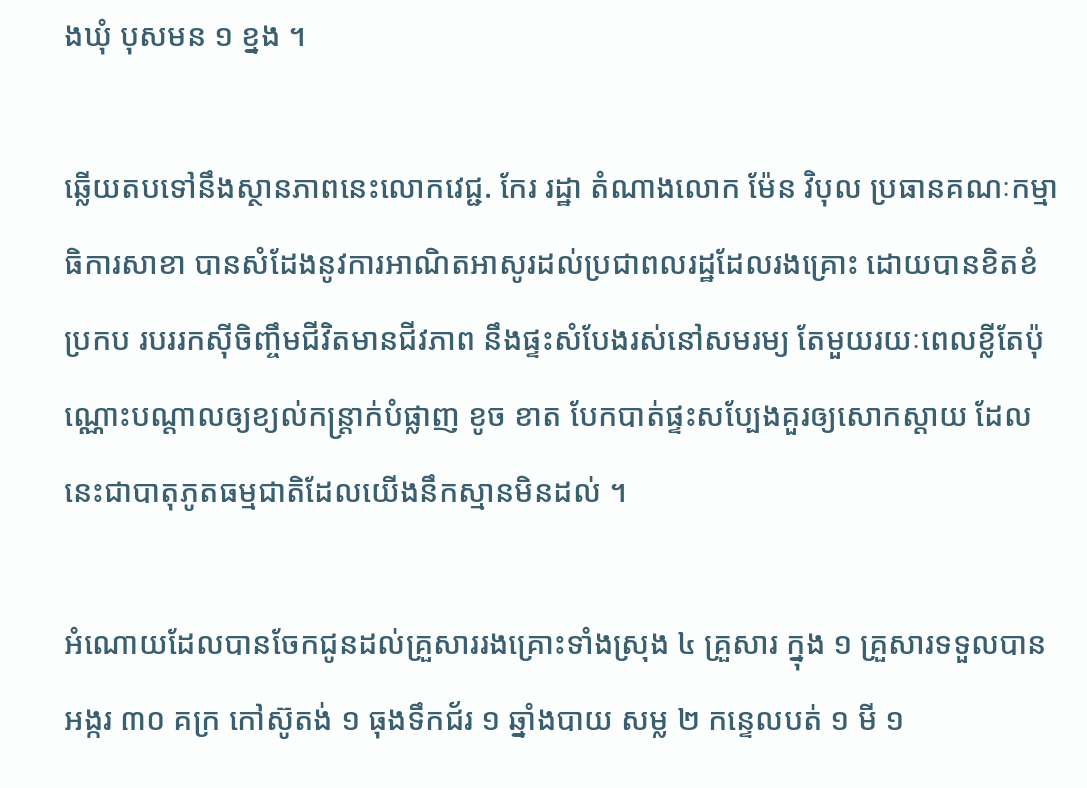ងឃុំ បុសមន ១ ខ្នង ។

ឆ្លើយតបទៅនឹងស្ថានភាពនេះលោកវេជ្ជ. កែរ រដ្ឋា តំណាងលោក ម៉ែន វិបុល ប្រធានគណៈកម្មាធិការសាខា បានសំដែងនូវការអាណិតអាសូរដល់ប្រជាពលរដ្ឋដែលរងគ្រោះ ដោយបានខិតខំប្រកប របររកស៊ីចិញ្ចឹមជីវិតមានជីវភាព នឹងផ្ទះសំបែងរស់នៅសមរម្យ តែមួយរយៈពេលខ្លីតែប៉ុណ្ណោះបណ្តាលឲ្យខ្យល់កន្ត្រាក់បំផ្លាញ ខូច ខាត បែកបាត់ផ្ទះសប្បែងគួរឲ្យសោកស្តាយ ដែលនេះជាបាតុភូតធម្មជាតិដែលយើងនឹកស្មានមិនដល់ ។

អំណោយដែលបានចែកជូនដល់គ្រួសាររងគ្រោះទាំងស្រុង ៤ គ្រួសារ ក្នុង ១ គ្រួសារទទួលបាន អង្ករ ៣០ គក្រ កៅស៊ូតង់ ១ ធុងទឹកជ័រ ១ ឆ្នាំងបាយ សម្ល ២ កន្ទេលបត់ ១ មី ១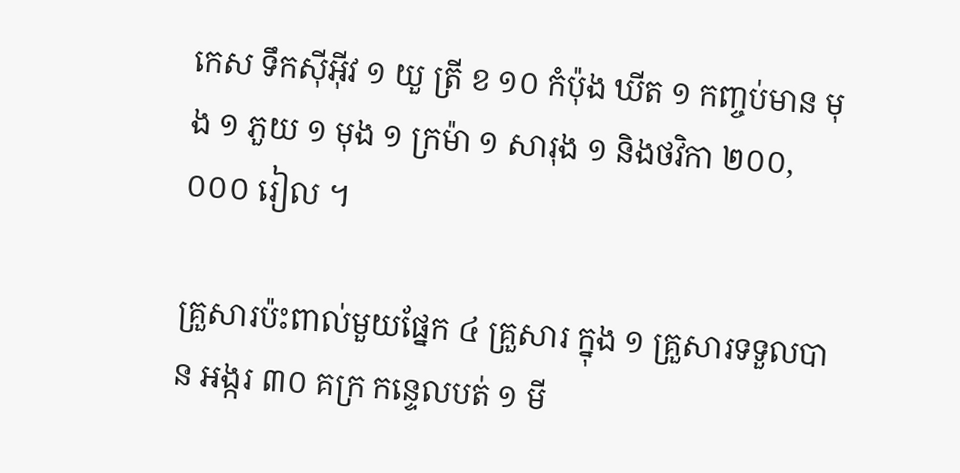កេស ទឹកស៊ីអ៊ីវ ១ យួ ត្រី ខ ១០ កំប៉ុង ឃីត ១ កញ្ចប់មាន មុង ១ ភួយ ១ មុង ១ ក្រម៉ា ១ សារុង ១ និងថវិកា ២០០,០០០ រៀល ។

គ្រួសារប៉ះពាល់មួយផ្នែក ៤ គ្រួសារ ក្នុង ១ គ្រួសារទទួលបាន អង្ករ ៣០ គក្រ កន្ទេលបត់ ១ មី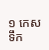១ កេស ទឹក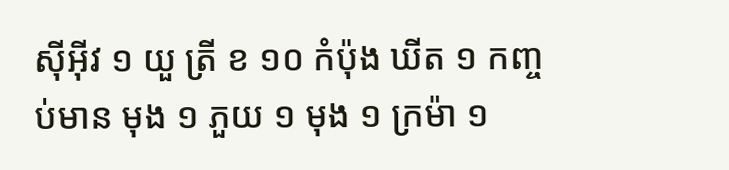ស៊ីអ៊ីវ ១ យួ ត្រី ខ ១០ កំប៉ុង ឃីត ១ កញ្ចប់មាន មុង ១ ភួយ ១ មុង ១ ក្រម៉ា ១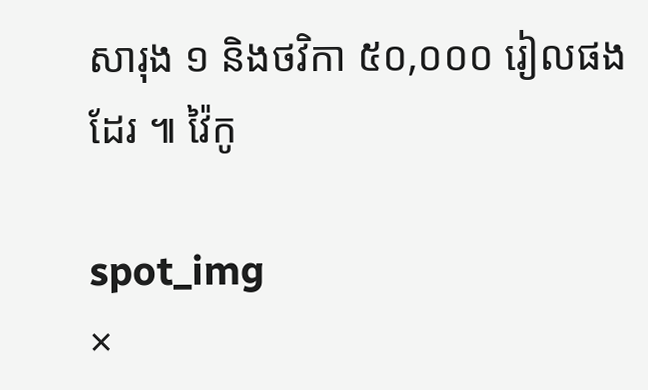សារុង ១ និងថវិកា ៥០,០០០ រៀលផងដែរ ៕ វ៉ៃកូ

spot_img
×